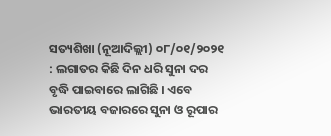ସତ୍ୟଶିଖା (ନୂଆଦିଲ୍ଲୀ) ୦୮/୦୧/୨୦୨୧ : ଲଗାତର କିଛି ଦିନ ଧରି ସୁନା ଦର ବୃଦ୍ଧି ପାଇବାରେ ଲାଗିଛି । ଏବେ ଭାରତୀୟ ବଜାରରେ ସୁନା ଓ ରୂପାର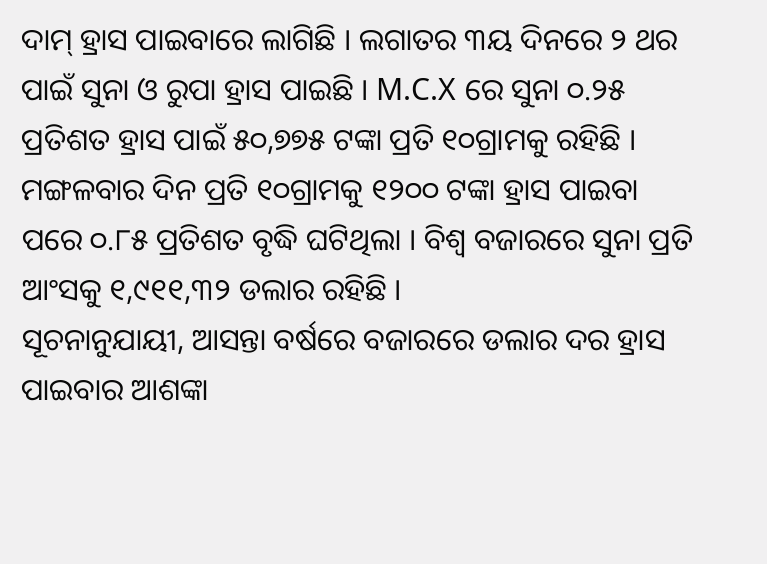ଦାମ୍ ହ୍ରାସ ପାଇବାରେ ଲାଗିଛି । ଲଗାତର ୩ୟ ଦିନରେ ୨ ଥର ପାଇଁ ସୁନା ଓ ରୁପା ହ୍ରାସ ପାଇଛି । M.C.X ରେ ସୁନା ୦.୨୫ ପ୍ରତିଶତ ହ୍ରାସ ପାଇଁ ୫୦,୭୭୫ ଟଙ୍କା ପ୍ରତି ୧୦ଗ୍ରାମକୁ ରହିଛି । ମଙ୍ଗଳବାର ଦିନ ପ୍ରତି ୧୦ଗ୍ରାମକୁ ୧୨୦୦ ଟଙ୍କା ହ୍ରାସ ପାଇବା ପରେ ୦.୮୫ ପ୍ରତିଶତ ବୃଦ୍ଧି ଘଟିଥିଲା । ବିଶ୍ୱ ବଜାରରେ ସୁନା ପ୍ରତି ଆଂସକୁ ୧,୯୧୧,୩୨ ଡଲାର ରହିଛି ।
ସୂଚନାନୁଯାୟୀ, ଆସନ୍ତା ବର୍ଷରେ ବଜାରରେ ଡଲାର ଦର ହ୍ରାସ ପାଇବାର ଆଶଙ୍କା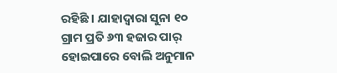ରହିଛି । ଯାହାଦ୍ୱାରା ସୁନା ୧୦ ଗ୍ରାମ ପ୍ରତି ୬୩ ହଜାର ପାର୍ ହୋଇପାରେ ବୋଲି ଅନୁମାନ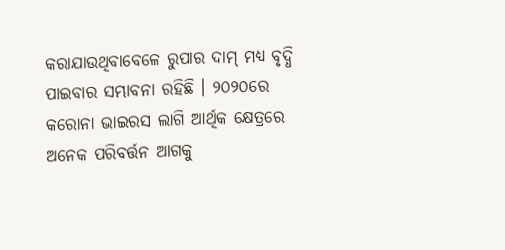କରାଯାଉଥିବାବେଳେ ରୁପାର ଦାମ୍ ମଧ୍ୟ ବୃଦ୍ଧି ପାଇବାର ସମ୍ଭାବନା ରହିଛି । ୨୦୨୦ରେ କରୋନା ଭାଇରସ ଲାଗି ଆର୍ଥିକ କ୍ଷେତ୍ରରେ ଅନେକ ପରିବର୍ତ୍ତନ ଆଗକୁ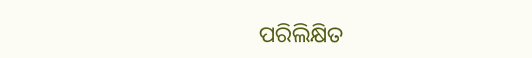ପରିଲିକ୍ଷିତ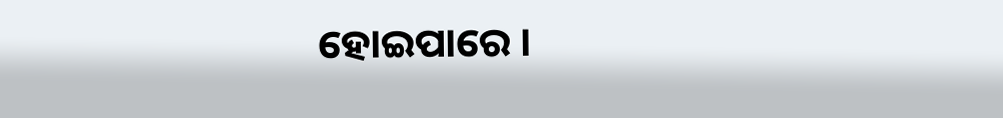ହୋଇପାରେ ।